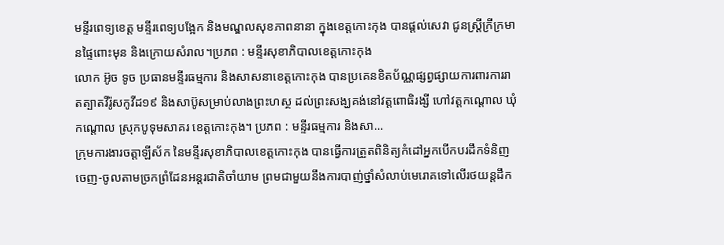មន្ទីរពេទ្យខេត្ត មន្ទីរពេទ្យបង្អែក និងមណ្ឌលសុខភាពនានា ក្នុងខេត្តកោះកុង បានផ្ដល់សេវា ជូនស្ត្រីក្រីក្រមានផ្ទៃពោះមុន និងក្រោយសំរាល។ប្រភព : មន្ទីរសុខាភិបាលខេត្តកោះកុង
លោក អ៊ូច ទូច ប្រធានមន្ទីរធម្មការ និងសាសនាខេត្តកោះកុង បានប្រគេនខិតប័ណ្ណផ្សព្វផ្សាយការពារការរាតត្បាតវីរ៉ូសកូវីដ១៩ និងសាប៊ូសម្រាប់លាងព្រះហស្ថ ដល់ព្រះសង្ឃគង់នៅវត្តពោធិរង្សី ហៅវត្តកណ្តោល ឃុំកណ្តោល ស្រុកបូទុមសាគរ ខេត្តកោះកុង។ ប្រភព : មន្ទីរធម្មការ និងសា...
ក្រុមការងារចត្តាឡីស័ក នៃមន្ទីរសុខាភិបាលខេត្តកោះកុង បានធ្វើការត្រួតពិនិត្យកំដៅអ្នកបើកបរដឹកទំនិញចេញ-ចូលតាមច្រកព្រំដែនអន្តរជាតិចាំយាម ព្រមជាមួយនឹងការបាញ់ថ្នាំសំលាប់មេរោគទៅលើរថយន្តដឹក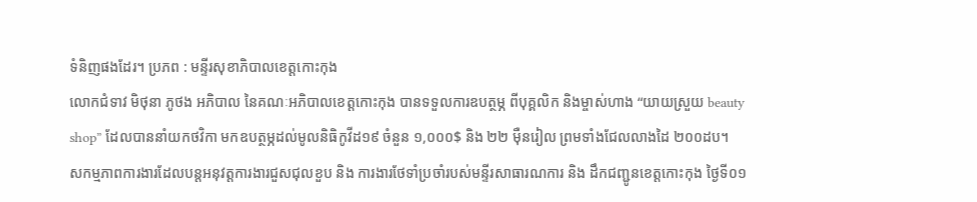ទំនិញផងដែរ។ ប្រភព : មន្ទីរសុខាភិបាលខេត្តកោះកុង
លោកជំទាវ មិថុនា ភូថង អភិបាល នៃគណៈអភិបាលខេត្តកោះកុង បានទទួលការឧបត្ថម្ភ ពីបុគ្គលិក និងម្ចាស់ហាង “យាយស្រួយ beauty shop” ដែលបាននាំយកថវិកា មកឧបត្ថម្ភដល់មូលនិធិកូវីដ១៩ ចំនួន ១,០០០$ និង ២២ ម៉ឺនរៀល ព្រមទាំងជែលលាងដៃ ២០០ដប។
សកម្មភាពការងារដែលបន្តអនុវត្តការងារជួសជុលខួប និង ការងារថែទាំប្រចាំរបស់មន្ទីរសាធារណការ និង ដឹកជញ្ជូនខេត្តកោះកុង ថ្ងៃទី០១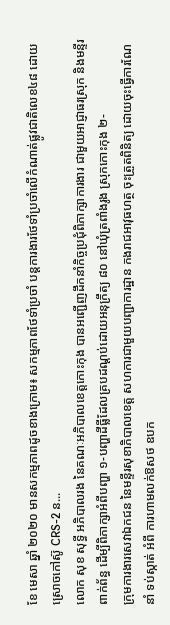ខែ មេសា ឆ្នាំ ២០២០ មានសកម្មភាពដូចខាងក្រោម៖ សកម្មភាពថែទាំប្រចាំ បន្តការងារថែទាំប្រចាំលើកំណាត់ផ្លូវជាតិលេខ៤៨ ដោយស្រោចកៅស៊ូ CRS-2 ន...
លោក សុខ សុទ្ធី អភិបាលរង នៃគណៈអភិបាលខេត្តកោះកុង បានអញ្ជើញដឹកនាំកិច្ចប្រជុំពិភាក្សាការងារ ជាមួយអាជ្ញាធរស្រុក និងមន្ទីរពាក់ព័ន្ធ ដើម្បីពិភាក្សាអំពីបញ្ហា ១-បញ្ហាដីធ្លីដែលគ្របដណ្តប់ដោយអនុក្រឹត្យ ៨០ នៅឃុំត្រពាំងរូង ស្រុកកោះកុង ២-
ក្រុមការងារសេវាឯកជន នៃមន្ទីរសុខាភិបាលខេត្ត សហការជាមួយបញ្ជាការដ្ឋាន កងរាជអាវុធហត្ថ ចុះត្រួតពិនិត្យ ដោយចុះធ្វើការណែនាំ ទប់ស្កាត់ អំពី ការហាមលក់ឱសថ ឧបក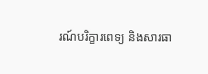រណ៍បរិក្ខារពេទ្យ និងសារធា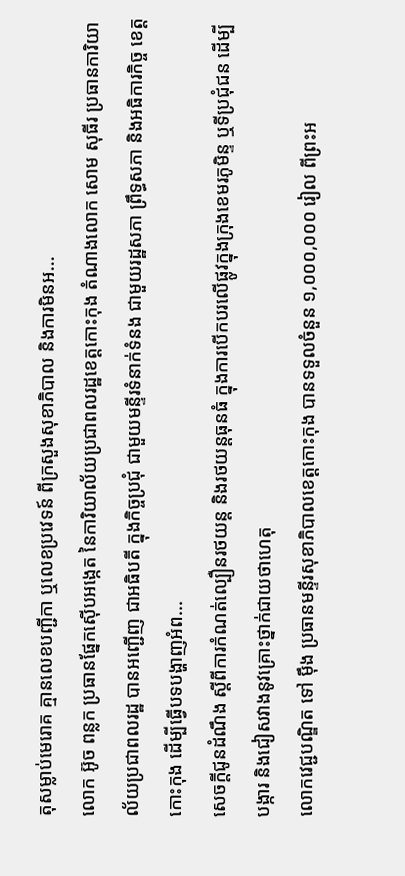តុសម្លាប់មេរោគ គ្មានលេខបញ្ជីកា ឬលេខប្រវេទន៍ ពីក្រសួងសុខាភិបាល និងការមិនអ...
លោក អ៊ូច ពន្លក ប្រធានផ្នែកស៊ើបអង្កេត នៃការិយាល័យប្រជាពលរដ្ឋខេត្តកោះកុង តំណាងលោក សោម សុធីរ ប្រធានការិយាល័យប្រជាពលរដ្ឋ បានអញ្ជើញ ជាអធិបតី ក្នុងកិច្ចប្រជំុ ជាមួយមន្ទីរទំនាក់ទំនង ជាមួយរដ្ឋសភា ព្រឹទ្ធសភា និងអធិការកិច្ច ខេត្តកោះកុង ដើម្បីធ្វើបទបង្ហាញអំព...
សេចក្តីជូនដំណឹង ស្តីពីការកំណត់ល្បឿនរថយន្ត និងរថយន្តធុនធំ ក្នុងការបើកបរលើផ្លូវក្នុងក្រុងខេមរភូមិន្ទ ឬទីប្រជុំជន ដើម្បីបង្ការ និងជៀសវាងនូវគ្រោះថ្នាក់ជាយថាហេតុ
លោកវេជ្ជបណ្ឌិត ទៅ ម៉ឹង ប្រធានមន្ទីរសុខាភិបាលខេត្តកោះកុង បានទទួលចំនួន ១,០០០,០០០ រៀល ពីព្រះអ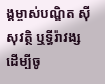ង្គម្ចាស់បណ្ឌិត ស៊ីសុវត្ថិ ឬទ្ធីរ៉ាវង្ស ដើម្បីចូ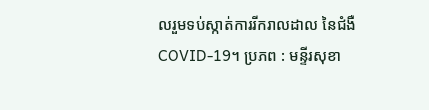លរួមទប់ស្កាត់ការរីករាលដាល នៃជំងឺ COVID-19។ ប្រភព : មន្ទីរសុខា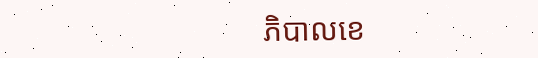ភិបាលខេ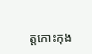ត្តកោះកុង